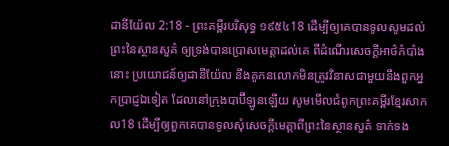ដានីយ៉ែល 2:18 - ព្រះគម្ពីរបរិសុទ្ធ ១៩៥៤18 ដើម្បីឲ្យគេបានទូលសូមដល់ព្រះនៃស្ថានសួគ៌ ឲ្យទ្រង់បានប្រោសមេត្តាដល់គេ ពីដំណើរសេចក្ដីអាថ៌កំបាំងនោះ ប្រយោជន៍ឲ្យដានីយ៉ែល នឹងគូកនលោកមិនត្រូវវិនាសជាមួយនឹងពួកអ្នកប្រាជ្ញឯទៀត ដែលនៅក្រុងបាប៊ីឡូនឡើយ សូមមើលជំពូកព្រះគម្ពីរខ្មែរសាកល18 ដើម្បីឲ្យពួកគេបានទូលសុំសេចក្ដីមេត្តាពីព្រះនៃស្ថានសួគ៌ ទាក់ទង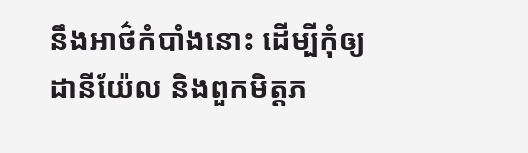នឹងអាថ៌កំបាំងនោះ ដើម្បីកុំឲ្យដានីយ៉ែល និងពួកមិត្តភ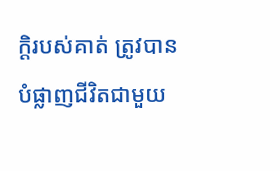ក្ដិរបស់គាត់ ត្រូវបានបំផ្លាញជីវិតជាមួយ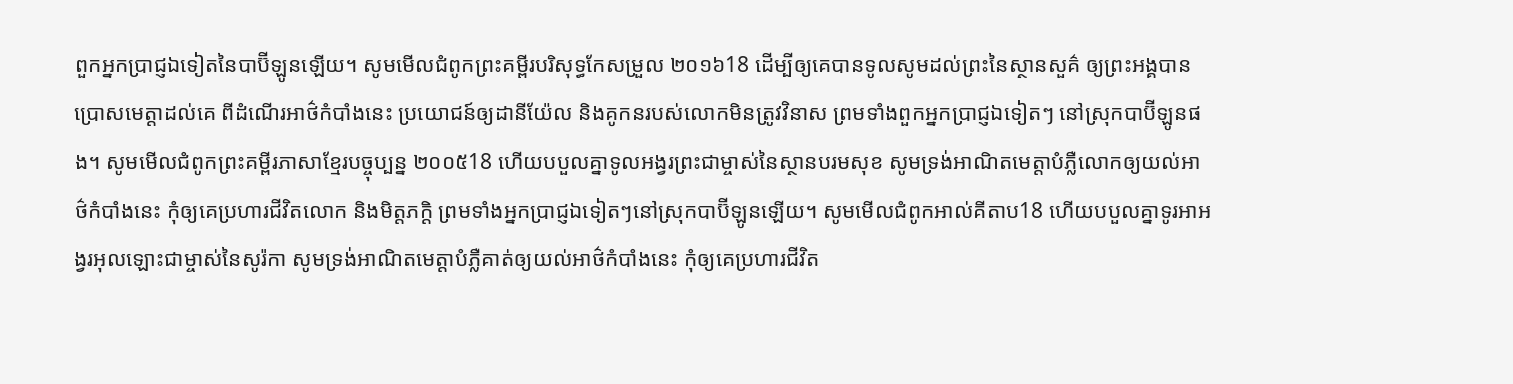ពួកអ្នកប្រាជ្ញឯទៀតនៃបាប៊ីឡូនឡើយ។ សូមមើលជំពូកព្រះគម្ពីរបរិសុទ្ធកែសម្រួល ២០១៦18 ដើម្បីឲ្យគេបានទូលសូមដល់ព្រះនៃស្ថានសួគ៌ ឲ្យព្រះអង្គបានប្រោសមេត្តាដល់គេ ពីដំណើរអាថ៌កំបាំងនេះ ប្រយោជន៍ឲ្យដានីយ៉ែល និងគូកនរបស់លោកមិនត្រូវវិនាស ព្រមទាំងពួកអ្នកប្រាជ្ញឯទៀតៗ នៅស្រុកបាប៊ីឡូនផង។ សូមមើលជំពូកព្រះគម្ពីរភាសាខ្មែរបច្ចុប្បន្ន ២០០៥18 ហើយបបួលគ្នាទូលអង្វរព្រះជាម្ចាស់នៃស្ថានបរមសុខ សូមទ្រង់អាណិតមេត្តាបំភ្លឺលោកឲ្យយល់អាថ៌កំបាំងនេះ កុំឲ្យគេប្រហារជីវិតលោក និងមិត្តភក្ដិ ព្រមទាំងអ្នកប្រាជ្ញឯទៀតៗនៅស្រុកបាប៊ីឡូនឡើយ។ សូមមើលជំពូកអាល់គីតាប18 ហើយបបួលគ្នាទូរអាអង្វរអុលឡោះជាម្ចាស់នៃសូរ៉កា សូមទ្រង់អាណិតមេត្តាបំភ្លឺគាត់ឲ្យយល់អាថ៌កំបាំងនេះ កុំឲ្យគេប្រហារជីវិត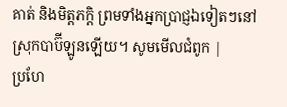គាត់ និងមិត្តភក្ដិ ព្រមទាំងអ្នកប្រាជ្ញឯទៀតៗនៅស្រុកបាប៊ីឡូនឡើយ។ សូមមើលជំពូក |
ប្រហែ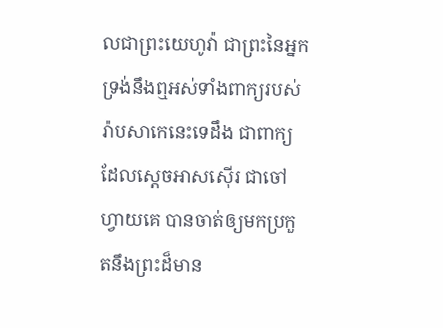លជាព្រះយេហូវ៉ា ជាព្រះនៃអ្នក ទ្រង់នឹងឮអស់ទាំងពាក្យរបស់រ៉ាបសាកេនេះទេដឹង ជាពាក្យដែលស្តេចអាសស៊ើរ ជាចៅហ្វាយគេ បានចាត់ឲ្យមកប្រកួតនឹងព្រះដ៏មាន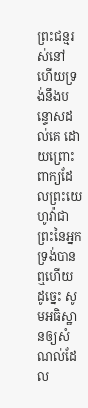ព្រះជន្មរស់នៅ ហើយទ្រង់នឹងបន្ទោសដល់គេ ដោយព្រោះពាក្យដែលព្រះយេហូវ៉ាជាព្រះនៃអ្នក ទ្រង់បានឮហើយ ដូច្នេះ សូមអធិស្ឋានឲ្យសំណល់ដែល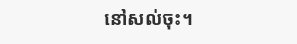នៅសល់ចុះ។